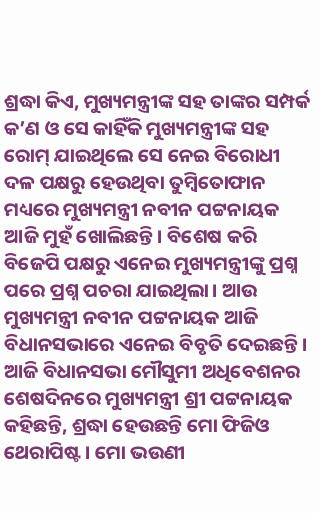ଶ୍ରଦ୍ଧା କିଏ, ମୁଖ୍ୟମନ୍ତ୍ରୀଙ୍କ ସହ ତାଙ୍କର ସମ୍ପର୍କ କ’ଣ ଓ ସେ କାହିଁକି ମୁଖ୍ୟମନ୍ତ୍ରୀଙ୍କ ସହ ରୋମ୍ ଯାଇଥିଲେ ସେ ନେଇ ବିରୋଧୀ ଦଳ ପକ୍ଷରୁ ହେଉଥିବା ତୁମ୍ବିତୋଫାନ ମଧ୍ୟରେ ମୁଖ୍ୟମନ୍ତ୍ରୀ ନବୀନ ପଟ୍ଟନାୟକ ଆଜି ମୁହଁ ଖୋଲିଛନ୍ତି। ବିଶେଷ କରି ବିଜେପି ପକ୍ଷରୁ ଏନେଇ ମୁଖ୍ୟମନ୍ତ୍ରୀଙ୍କୁ ପ୍ରଶ୍ନ ପରେ ପ୍ରଶ୍ନ ପଚରା ଯାଇଥିଲା। ଆଉ ମୁଖ୍ୟମନ୍ତ୍ରୀ ନବୀନ ପଟ୍ଟନାୟକ ଆଜି ବିଧାନସଭାରେ ଏନେଇ ବିବୃତି ଦେଇଛନ୍ତି।
ଆଜି ବିଧାନସଭା ମୌସୁମୀ ଅଧିବେଶନର ଶେଷଦିନରେ ମୁଖ୍ୟମନ୍ତ୍ରୀ ଶ୍ରୀ ପଟ୍ଟନାୟକ କହିଛନ୍ତି, ଶ୍ରଦ୍ଧା ହେଉଛନ୍ତି ମୋ ଫିଜିଓ ଥେରାପିଷ୍ଟ। ମୋ ଭଉଣୀ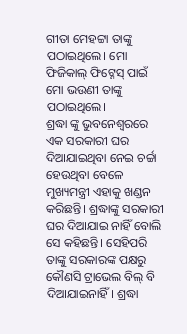ଗୀତା ମେହଟ୍ଟା ତାଙ୍କୁ ପଠାଇଥିଲେ। ମୋ ଫିଜିକାଲ୍ ଫିଟ୍ନେସ୍ ପାଇଁ ମୋ ଭଉଣୀ ତାଙ୍କୁ ପଠାଇଥିଲେ।
ଶ୍ରଦ୍ଧା ଙ୍କୁ ଭୁବନେଶ୍ୱରରେ ଏକ ସରକାରୀ ଘର ଦିଆଯାଇଥିବା ନେଇ ଚର୍ଚ୍ଚା ହେଉଥିବା ବେଳେ ମୁଖ୍ୟମନ୍ତ୍ରୀ ଏହାକୁ ଖଣ୍ଡନ କରିଛନ୍ତି। ଶ୍ରଦ୍ଧାଙ୍କୁ ସରକାରୀ ଘର ଦିଆଯାଇ ନାହିଁ ବୋଲି ସେ କହିଛନ୍ତି। ସେହିପରି ତାଙ୍କୁ ସରକାରଙ୍କ ପକ୍ଷରୁ କୌଣସି ଟ୍ରାଭେଲ ବିଲ୍ ବି ଦିଆଯାଇନାହିଁ। ଶ୍ରଦ୍ଧା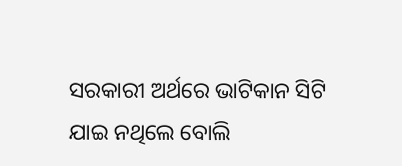ସରକାରୀ ଅର୍ଥରେ ଭାଟିକାନ ସିଟି ଯାଇ ନଥିଲେ ବୋଲି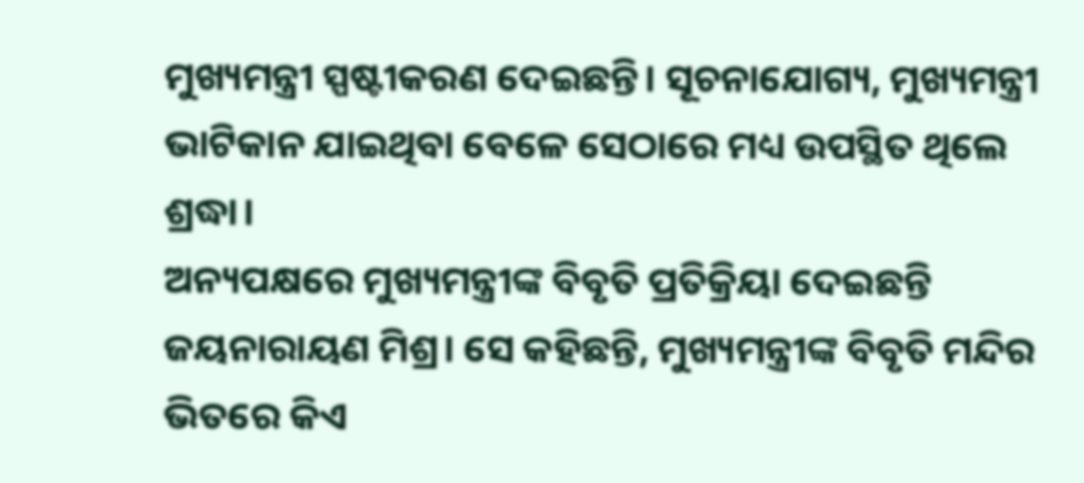ମୁଖ୍ୟମନ୍ତ୍ରୀ ସ୍ପଷ୍ଟୀକରଣ ଦେଇଛନ୍ତି। ସୂଚନାଯୋଗ୍ୟ, ମୁଖ୍ୟମନ୍ତ୍ରୀ ଭାଟିକାନ ଯାଇଥିବା ବେଳେ ସେଠାରେ ମଧ୍ୟ ଉପସ୍ଥିତ ଥିଲେ ଶ୍ରଦ୍ଧା।
ଅନ୍ୟପକ୍ଷରେ ମୁଖ୍ୟମନ୍ତ୍ରୀଙ୍କ ବିବୃତି ପ୍ରତିକ୍ରିୟା ଦେଇଛନ୍ତି ଜୟନାରାୟଣ ମିଶ୍ର। ସେ କହିଛନ୍ତି, ମୁଖ୍ୟମନ୍ତ୍ରୀଙ୍କ ବିବୃତି ମନ୍ଦିର ଭିତରେ କିଏ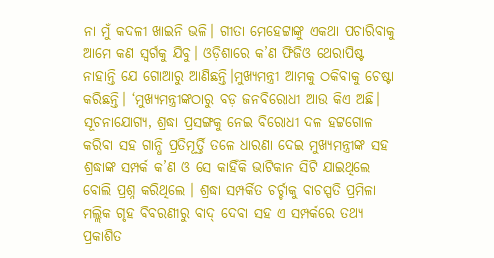ନା ମୁଁ କଦଳୀ ଖାଇନି ଭଳି। ଗୀତା ମେହେଟ୍ଟାଙ୍କୁ ଏକଥା ପଚାରିବାକୁ ଆମେ କଣ ସ୍ୱର୍ଗକୁ ଯିବୁ। ଓଡ଼ିଶାରେ କ’ଣ ଫିଜିଓ ଥେରାପିଷ୍ଟ ନାହାନ୍ତି ଯେ ଗୋଆରୁ ଆଣିଛନ୍ତି।ମୁଖ୍ୟମନ୍ତ୍ରୀ ଆମକୁ ଠକିବାକୁ ଚେଷ୍ଟା କରିଛନ୍ତି। ‘ମୁଖ୍ୟମନ୍ତ୍ରୀଙ୍କଠାରୁ ବଡ଼ ଜନବିରୋଧୀ ଆଉ କିଏ ଅଛି।
ସୂଚନାଯୋଗ୍ୟ, ଶ୍ରଦ୍ଧା ପ୍ରସଙ୍ଗକୁ ନେଇ ବିରୋଧୀ ଦଳ ହଟ୍ଟଗୋଳ କରିବା ସହ ଗାନ୍ଧି ପ୍ରତିମୂର୍ତ୍ତି ତଳେ ଧାରଣା ଦେଇ ମୁଖ୍ୟମନ୍ତ୍ରୀଙ୍କ ସହ ଶ୍ରଦ୍ଧାଙ୍କ ସମ୍ପର୍କ କ’ଣ ଓ ସେ କାହିଁକି ଭାଟିକାନ ସିଟି ଯାଇଥିଲେ ବୋଲି ପ୍ରଶ୍ନ କରିଥିଲେ । ଶ୍ରଦ୍ଧା ସମ୍ପର୍କିତ ଚର୍ଚ୍ଚାକୁ ବାଚସ୍ପତି ପ୍ରମିଳା ମଲ୍ଲିକ ଗୃହ ବିବରଣୀରୁ ବାଦ୍ ଦେବା ସହ ଏ ସମ୍ପର୍କରେ ତଥ୍ୟ ପ୍ରକାଶିତ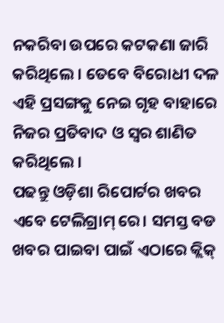ନକରିବା ଉପରେ କଟକଣା ଜାରି କରିଥିଲେ । ତେବେ ବିରୋଧୀ ଦଳ ଏହି ପ୍ରସଙ୍ଗକୁ ନେଇ ଗୃହ ବାହାରେ ନିଜର ପ୍ରତିବାଦ ଓ ସ୍ୱର ଶାଣିତ କରିଥିଲେ ।
ପଢନ୍ତୁ ଓଡ଼ିଶା ରିପୋର୍ଟର ଖବର ଏବେ ଟେଲିଗ୍ରାମ୍ ରେ। ସମସ୍ତ ବଡ ଖବର ପାଇବା ପାଇଁ ଏଠାରେ କ୍ଲିକ୍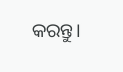କରନ୍ତୁ।